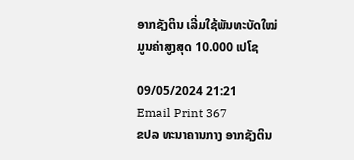ອາກຊັງຕິນ ເລີ່ມໃຊ້ພັນທະບັດໃໝ່ ມູນຄ່າສູງສຸດ 10.000 ເປໂຊ

09/05/2024 21:21
Email Print 367
ຂປລ ທະນາຄານກາງ ອາກຊັງຕິນ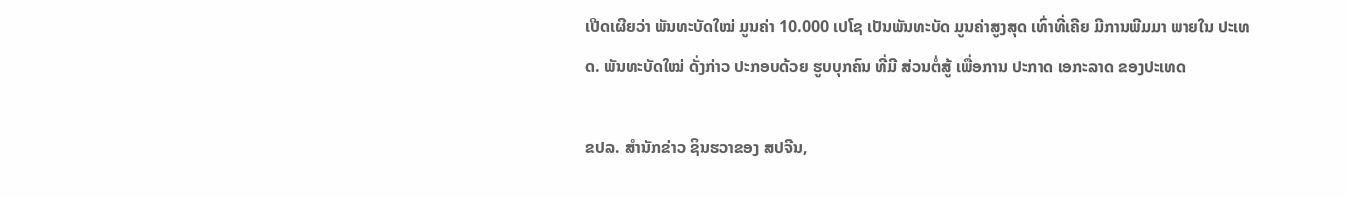ເປີດເຜີຍວ່າ ພັນທະບັດໃໝ່ ມູນຄ່າ 10.000 ເປໂຊ ເປັນພັນທະບັດ ມູນຄ່າສູງສຸດ ເທົ່າທີ່ເຄີຍ ມີການພີມມາ ພາຍໃນ ປະເທດ. ພັນທະບັດໃໝ່ ດັ່ງກ່າວ ປະກອບດ້ວຍ ຮູບບຸກຄົນ ທີ່ມີ ສ່ວນຕໍ່ສູ້ ເພື່ອການ ປະກາດ ເອກະລາດ ຂອງປະເທດ

ຂປລ. ສຳນັກຂ່າວ ຊິນຮວາຂອງ ສປຈີນ,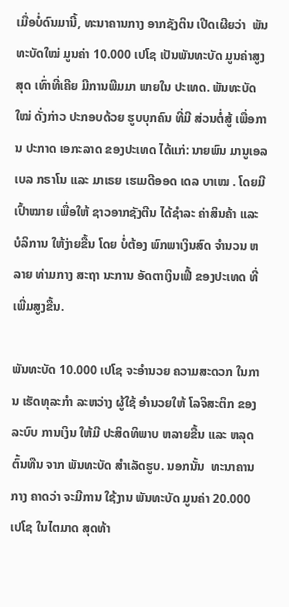ເມື່ອບໍ່ດົນມານີ້, ທະນາຄານກາງ ອາກຊັງຕິນ ເປີດເຜີຍວ່າ  ພັນທະບັດໃໝ່ ມູນຄ່າ 10.000 ເປໂຊ ເປັນພັນທະບັດ ມູນຄ່າສູງສຸດ ເທົ່າທີ່ເຄີຍ ມີການພີມມາ ພາຍໃນ ປະເທດ. ພັນທະບັດໃໝ່ ດັ່ງກ່າວ ປະກອບດ້ວຍ ຮູບບຸກຄົນ ທີ່ມີ ສ່ວນຕໍ່ສູ້ ເພື່ອການ ປະກາດ ເອກະລາດ ຂອງປະເທດ ໄດ້ແກ່: ນາຍພົນ ມານູເອລ ເບລ ກຣາໂນ ແລະ ມາເຣຍ ເຮເມດີອອດ ເດລ ບາເໝ . ໂດຍມີ ເປົ້າໝາຍ ເພື່ອໃຫ້ ຊາວອາກຊັງຕີນ ໄດ້ຊໍາລະ ຄ່າສິນຄ້າ ແລະ ບໍລິການ ໃຫ້ງ່າຍຂື້ນ ໂດຍ ບໍ່ຕ້ອງ ພົກພາເງິນສົດ ຈຳນວນ ຫລາຍ ທ່າມກາງ ສະຖາ ນະການ ອັດຕາເງິນເຟີ້ ຂອງປະເທດ ທີ່ເພີ່ມສູງຂື້ນ.

ພັນທະບັດ 10.000 ເປໂຊ ຈະອຳນວຍ ຄວາມສະດວກ ໃນການ ເຮັດທຸລະກຳ ລະຫວ່າງ ຜູ້ໃຊ້ ອຳນວຍໃຫ້ ໂລຈິສະຕິກ ຂອງ ລະບົບ ການເງິນ ໃຫ້ມີ ປະສິດທິພາບ ຫລາຍຂື້ນ ແລະ ຫລຸດຕົ້ນທືນ ຈາກ ພັນທະບັດ ສຳເລັດຮູບ. ນອກນັ້ນ  ທະນາຄານກາງ ຄາດວ່າ ຈະມີການ ໃຊ້ງານ ພັນທະບັດ ມູນຄ່າ 20.000 ເປໂຊ ໃນໄຕມາດ ສຸດທ້າ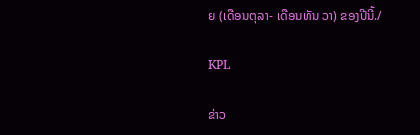ຍ (ເດືອນຕຸລາ- ເດືອນທັນ ວາ) ຂອງປີນີ້./

KPL

ຂ່າວ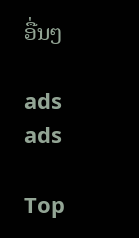ອື່ນໆ

ads
ads

Top